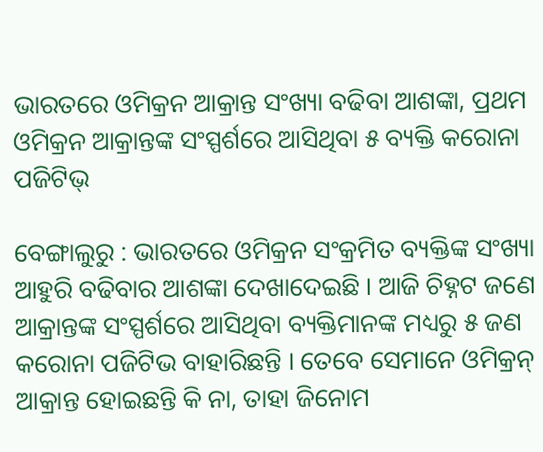ଭାରତରେ ଓମିକ୍ରନ ଆକ୍ରାନ୍ତ ସଂଖ୍ୟା ବଢିବା ଆଶଙ୍କା, ପ୍ରଥମ ଓମିକ୍ରନ ଆକ୍ରାନ୍ତଙ୍କ ସଂସ୍ପର୍ଶରେ ଆସିଥିବା ୫ ବ୍ୟକ୍ତି କରୋନା ପଜିଟିଭ୍

ବେଙ୍ଗାଲୁରୁ : ଭାରତରେ ଓମିକ୍ରନ ସଂକ୍ରମିତ ବ୍ୟକ୍ତିଙ୍କ ସଂଖ୍ୟା ଆହୁରି ବଢିବାର ଆଶଙ୍କା ଦେଖାଦେଇଛି । ଆଜି ଚିହ୍ନଟ ଜଣେ ଆକ୍ରାନ୍ତଙ୍କ ସଂସ୍ପର୍ଶରେ ଆସିଥିବା ବ୍ୟକ୍ତିମାନଙ୍କ ମଧ୍ୟରୁ ୫ ଜଣ କରୋନା ପଜିଟିଭ ବାହାରିଛନ୍ତି । ତେବେ ସେମାନେ ଓମିକ୍ରନ୍ ଆକ୍ରାନ୍ତ ହୋଇଛନ୍ତି କି ନା, ତାହା ଜିନୋମ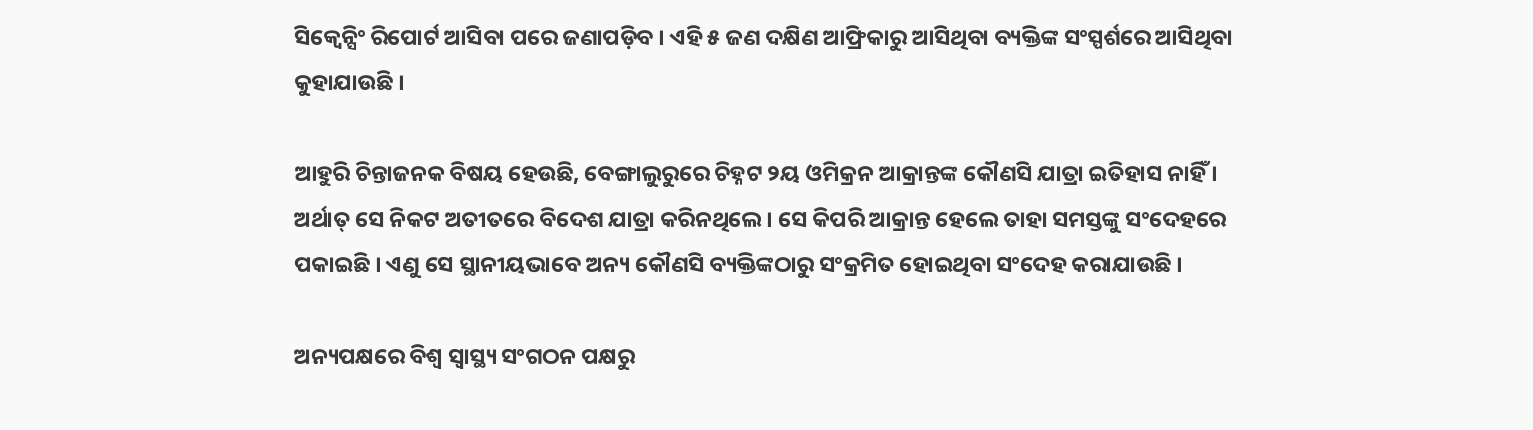ସିକ୍ବେନ୍ସିଂ ରିପୋର୍ଟ ଆସିବା ପରେ ଜଣାପଡ଼ିବ । ଏହି ୫ ଜଣ ଦକ୍ଷିଣ ଆଫ୍ରିକାରୁ ଆସିଥିବା ବ୍ୟକ୍ତିଙ୍କ ସଂସ୍ପର୍ଶରେ ଆସିଥିବା କୁହାଯାଉଛି ।

ଆହୁରି ଚିନ୍ତାଜନକ ବିଷୟ ହେଉଛି, ବେଙ୍ଗାଲୁରୁରେ ଚିହ୍ନଟ ୨ୟ ଓମିକ୍ରନ ଆକ୍ରାନ୍ତଙ୍କ କୌଣସି ଯାତ୍ରା ଇତିହାସ ନାହିଁ । ଅର୍ଥାତ୍ ସେ ନିକଟ ଅତୀତରେ ବିଦେଶ ଯାତ୍ରା କରିନଥିଲେ । ସେ କିପରି ଆକ୍ରାନ୍ତ ହେଲେ ତାହା ସମସ୍ତଙ୍କୁ ସଂଦେହରେ ପକାଇଛି । ଏଣୁ ସେ ସ୍ଥାନୀୟଭାବେ ଅନ୍ୟ କୌଣସି ବ୍ୟକ୍ତିଙ୍କଠାରୁ ସଂକ୍ରମିତ ହୋଇଥିବା ସଂଦେହ କରାଯାଉଛି ।

ଅନ୍ୟପକ୍ଷରେ ବିଶ୍ବ ସ୍ବାସ୍ଥ୍ୟ ସଂଗଠନ ପକ୍ଷରୁ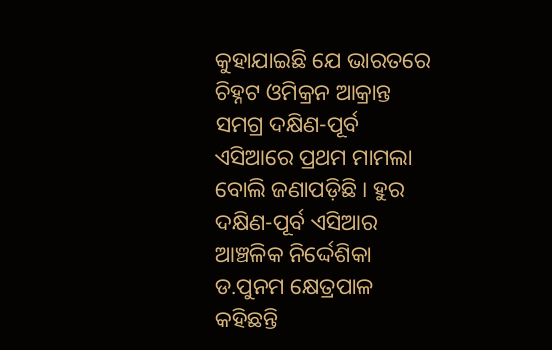କୁହାଯାଇଛି ଯେ ଭାରତରେ ଚିହ୍ନଟ ଓମିକ୍ରନ ଆକ୍ରାନ୍ତ ସମଗ୍ର ଦକ୍ଷିଣ-ପୂର୍ବ ଏସିଆରେ ପ୍ରଥମ ମାମଲା ବୋଲି ଜଣାପଡ଼ିଛି । ହୁର ଦକ୍ଷିଣ-ପୂର୍ବ ଏସିଆର ଆଞ୍ଚଳିକ ନିର୍ଦ୍ଦେଶିକା ଡ.ପୁନମ କ୍ଷେତ୍ରପାଳ କହିଛନ୍ତି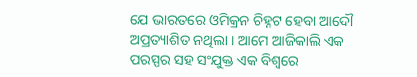ଯେ ଭାରତରେ ଓମିକ୍ରନ ଚିହ୍ନଟ ହେବା ଆଦୌ ଅପ୍ରତ୍ୟାଶିତ ନଥିଲା । ଆମେ ଆଜିକାଲି ଏକ ପରସ୍ପର ସହ ସଂଯୁକ୍ତ ଏକ ବିଶ୍ବରେ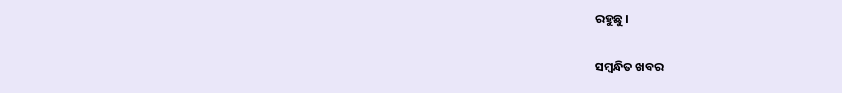ରହୁଛୁ ।

ସମ୍ବନ୍ଧିତ ଖବର